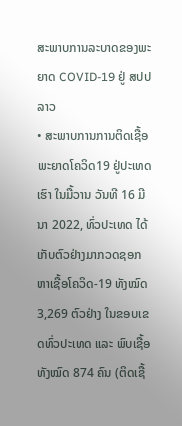ສະພາບການລະບາດຂອງພະຍາດ COVID-19 ຢູ່ ສປປ ລາວ
• ສະພາບການການຕິດເຊື້ອພະຍາດໂຄວິດ19 ຢູ່ປະເທດເຮົາ ໃນມື້ວານ ວັນທີ 16 ມີນາ 2022, ທົ່ວປະເທດ ໄດ້ເກັບຕົວຢ່າງມາກວດຊອກຫາເຊື້ອໂຄວິດ-19 ທັງໝົດ 3,269 ຕົວຢ່າງ ໃນຂອບເຂດທົ່ວປະເທດ ແລະ ພົບເຊື້ອ ທັງໝົດ 874 ຄົນ (ຕິດເຊື້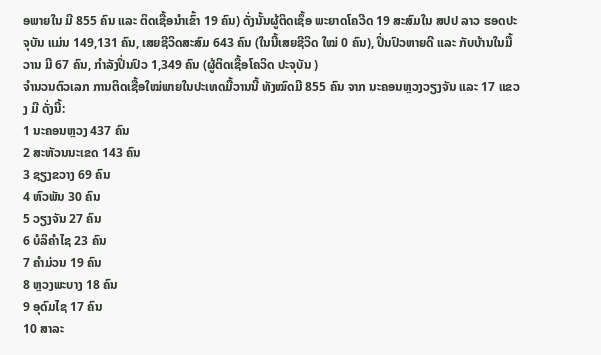ອພາຍໃນ ມີ 855 ຄົນ ແລະ ຕິດເຊື້ອນໍາເຂົ້າ 19 ຄົນ) ດັ່ງນັ້ນຜູ້ຕິດເຊຶ້ອ ພະຍາດໂຄວີດ 19 ສະສົມໃນ ສປປ ລາວ ຮອດປະຈຸບັນ ແມ່ນ 149,131 ຄົນ, ເສຍຊີວິດສະສົມ 643 ຄົນ (ໃນນີ້ເສຍຊີວິດ ໃໝ່ 0 ຄົນ), ປິ່ນປົວຫາຍດີ ແລະ ກັບບ້ານໃນມື້ວານ ມີ 67 ຄົນ, ກໍາລັງປິ່ນປົວ 1,349 ຄົນ (ຜູ້ຕິດເຊື້ອໂຄວິດ ປະຈຸບັນ )
ຈຳນວນຕົວເລກ ການຕິດເຊື້ອໃໝ່ພາຍໃນປະເທດມື້ວານນີ້ ທັງໝົດມີ 855 ຄົນ ຈາກ ນະຄອນຫຼວງວຽງຈັນ ແລະ 17 ແຂວງ ມີ ດັ່ງນີ້:
1 ນະຄອນຫຼວງ 437 ຄົນ
2 ສະຫັວນນະເຂດ 143 ຄົນ
3 ຊຽງຂວາງ 69 ຄົນ
4 ຫົວພັນ 30 ຄົນ
5 ວຽງຈັນ 27 ຄົນ
6 ບໍລິຄໍາໄຊ 23 ຄົນ
7 ຄໍາມ່ວນ 19 ຄົນ
8 ຫຼວງພະບາງ 18 ຄົນ
9 ອຸດົມໄຊ 17 ຄົນ
10 ສາລະ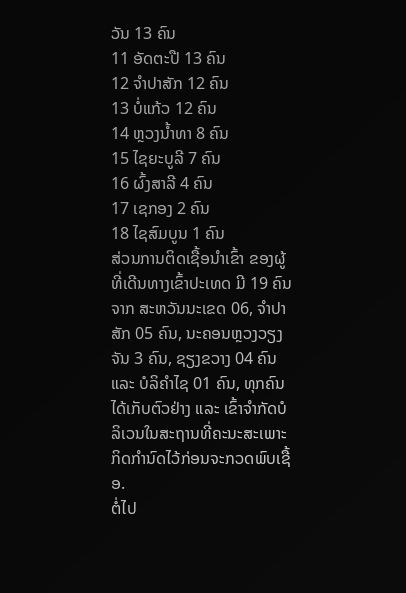ວັນ 13 ຄົນ
11 ອັດຕະປື 13 ຄົນ
12 ຈໍາປາສັກ 12 ຄົນ
13 ບໍ່ແກ້ວ 12 ຄົນ
14 ຫຼວງນໍ້າທາ 8 ຄົນ
15 ໄຊຍະບູລີ 7 ຄົນ
16 ຜົ້ງສາລີ 4 ຄົນ
17 ເຊກອງ 2 ຄົນ
18 ໄຊສົມບູນ 1 ຄົນ
ສ່ວນການຕິດເຊື້ອນໍາເຂົ້າ ຂອງຜູ້ທີ່ເດີນທາງເຂົ້າປະເທດ ມີ 19 ຄົນ ຈາກ ສະຫວັນນະເຂດ 06, ຈໍາປາສັກ 05 ຄົນ, ນະຄອນຫຼວງວຽງຈັນ 3 ຄົນ, ຊຽງຂວາງ 04 ຄົນ ແລະ ບໍລິຄໍາໄຊ 01 ຄົນ, ທຸກຄົນໄດ້ເກັບຕົວຢ່າງ ແລະ ເຂົ້າຈຳກັດບໍລິເວນໃນສະຖານທີ່ຄະນະສະເພາະກິດກຳນົດໄວ້ກ່ອນຈະກວດພົບເຊື້ອ.
ຕໍ່ໄປ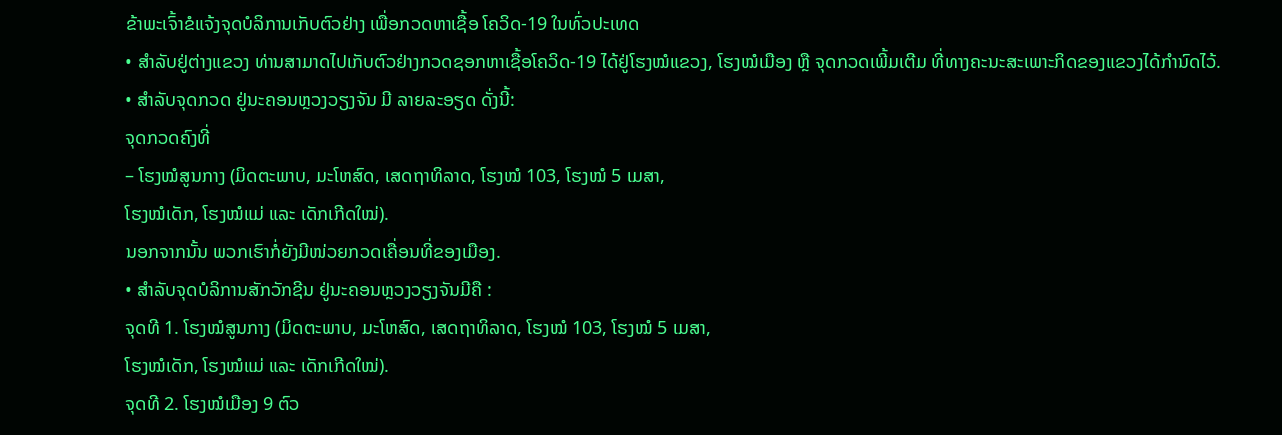ຂ້າພະເຈົ້າຂໍແຈ້ງຈຸດບໍລິການເກັບຕົວຢ່າງ ເພື່ອກວດຫາເຊື້ອ ໂຄວິດ-19 ໃນທົ່ວປະເທດ
• ສໍາລັບຢູ່ຕ່າງແຂວງ ທ່ານສາມາດໄປເກັບຕົວຢ່າງກວດຊອກຫາເຊື້ອໂຄວິດ-19 ໄດ້ຢູ່ໂຮງໝໍແຂວງ, ໂຮງໝໍເມືອງ ຫຼື ຈຸດກວດເພີ້ມເຕີມ ທີ່ທາງຄະນະສະເພາະກິດຂອງແຂວງໄດ້ກຳນົດໄວ້.
• ສໍາລັບຈຸດກວດ ຢູ່ນະຄອນຫຼວງວຽງຈັນ ມີ ລາຍລະອຽດ ດັ່ງນີ້:
ຈຸດກວດຄົງທີ່
– ໂຮງໝໍສູນກາງ (ມິດຕະພາບ, ມະໂຫສົດ, ເສດຖາທິລາດ, ໂຮງໝໍ 103, ໂຮງໝໍ 5 ເມສາ,
ໂຮງໝໍເດັກ, ໂຮງໝໍແມ່ ແລະ ເດັກເກີດໃໝ່).
ນອກຈາກນັ້ນ ພວກເຮົາກໍ່ຍັງມີໜ່ວຍກວດເຄື່ອນທີ່ຂອງເມືອງ.
• ສໍາລັບຈຸດບໍລິການສັກວັກຊີນ ຢູ່ນະຄອນຫຼວງວຽງຈັນມີຄື :
ຈຸດທີ 1. ໂຮງໝໍສູນກາງ (ມິດຕະພາບ, ມະໂຫສົດ, ເສດຖາທິລາດ, ໂຮງໝໍ 103, ໂຮງໝໍ 5 ເມສາ,
ໂຮງໝໍເດັກ, ໂຮງໝໍແມ່ ແລະ ເດັກເກີດໃໝ່).
ຈຸດທີ 2. ໂຮງໝໍເມືອງ 9 ຕົວ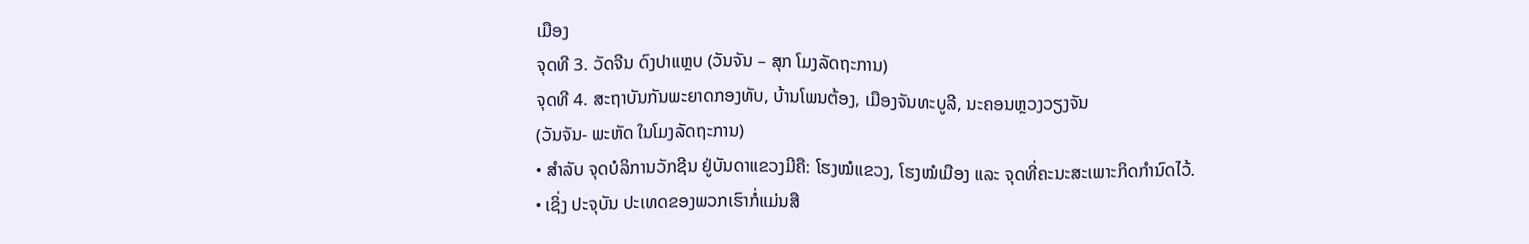ເມືອງ
ຈຸດທີ 3. ວັດຈີນ ດົງປາແຫຼບ (ວັນຈັນ – ສຸກ ໂມງລັດຖະການ)
ຈຸດທີ 4. ສະຖາບັນກັນພະຍາດກອງທັບ, ບ້ານໂພນຕ້ອງ, ເມືອງຈັນທະບູລີ, ນະຄອນຫຼວງວຽງຈັນ
(ວັນຈັນ- ພະຫັດ ໃນໂມງລັດຖະການ)
• ສຳລັບ ຈຸດບໍລິການວັກຊີນ ຢູ່ບັນດາແຂວງມີຄື: ໂຮງໝໍແຂວງ, ໂຮງໝໍເມືອງ ແລະ ຈຸດທີ່ຄະນະສະເພາະກິດກໍານົດໄວ້.
• ເຊິ່ງ ປະຈຸບັນ ປະເທດຂອງພວກເຮົາກໍ່ແມ່ນສື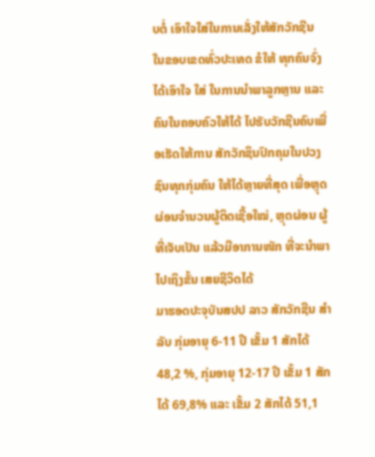ບຕໍ່ ເອົາໃຈໃສ່ໃນການເລັ່ງໃຫ້ສັກວັກຊີນ ໃນຂອບເຂດທົ່ວປະເທດ ຂໍໃຫ້ ທຸກຄົນຈົ່ງໄດ້ເອົາໃຈ ໃສ່ ໃນການນຳພາລູກຫຼານ ແລະ ຄົນໃນຄອບຄົວໃຫ້ໄດ້ ໄປຮັບວັກຊີນຄົບເພື່ອເຮັດໃຫ້ການ ສັກວັກຊິນປົກຄຸມໃນປວງຊົນທຸກກຸ່ມຄົນ ໃຫ້ໄດ້ຫຼາຍທີ່ສຸດ ເພື່ອຫຼຸດຜ່ອນຈຳນວນຜູ້ຕິດເຊື້ອໃໝ່, ຫຼຸດຜ່ອນ ຜູ້ທີ່ເຈັບເປັນ ແລ້ວມີອາການໜັກ ທີ່ຈະນຳພາໄປເຖິງຂັ້ນ ເສຍຊີວິດໄດ້
ມາຮອດປະຈຸບັນສປປ ລາວ ສັກວັກຊີນ ສໍາລັບ ກຸ່ມອາຍຸ 6-11 ປີ ເຂັ້ມ 1 ສັກໄດ້ 48,2 %, ກຸ່ມອາຍຸ 12-17 ປີ ເຂັ້ມ 1 ສັກໄດ້ 69,8% ແລະ ເຂັ້ມ 2 ສັກໄດ້ 51,1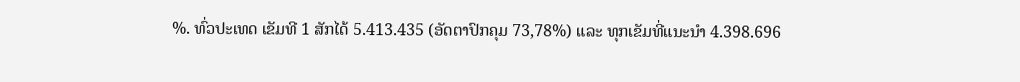%. ທົ່ວປະເທດ ເຂັມທີ 1 ສັກໄດ້ 5.413.435 (ອັດຕາປົກຄຸມ 73,78%) ແລະ ທຸກເຂັມທີ່ແນະນໍາ 4.398.696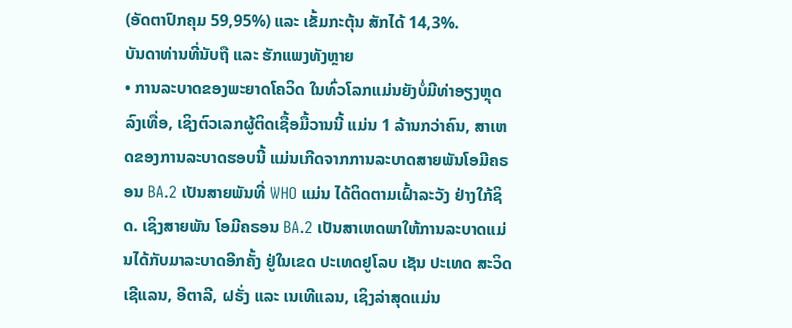(ອັດຕາປົກຄຸມ 59,95%) ແລະ ເຂັ້ມກະຕຸ້ນ ສັກໄດ້ 14,3%.
ບັນດາທ່ານທີ່ນັບຖື ແລະ ຮັກແພງທັງຫຼາຍ
• ການລະບາດຂອງພະຍາດໂຄວິດ ໃນທົ່ວໂລກແມ່ນຍັງບໍ່ມີທ່າອຽງຫຼຸດລົງເທື່ອ, ເຊິງຕົວເລກຜູ້ຕິດເຊື້ອມື້ວານນີ້ ແມ່ນ 1 ລ້ານກວ່າຄົນ, ສາເຫດຂອງການລະບາດຮອບນີ້ ແມ່ນເກີດຈາກການລະບາດສາຍພັນໂອມີຄຣອນ BA.2 ເປັນສາຍພັນທີ່ WHO ແມ່ນ ໄດ້ຕິດຕາມເຝົ້າລະວັງ ຢ່າງໃກ້ຊິດ. ເຊິງສາຍພັນ ໂອມີຄຣອນ BA.2 ເປັນສາເຫດພາໃຫ້ການລະບາດແມ່ນໄດ້ກັບມາລະບາດອີກຄັ້ງ ຢູ່ໃນເຂດ ປະເທດຢູໂລບ ເຊັນ ປະເທດ ສະວິດເຊີແລນ, ອີຕາລີ, ຝຣັ່ງ ແລະ ເນເທີແລນ, ເຊິງລ່າສຸດແມ່ນ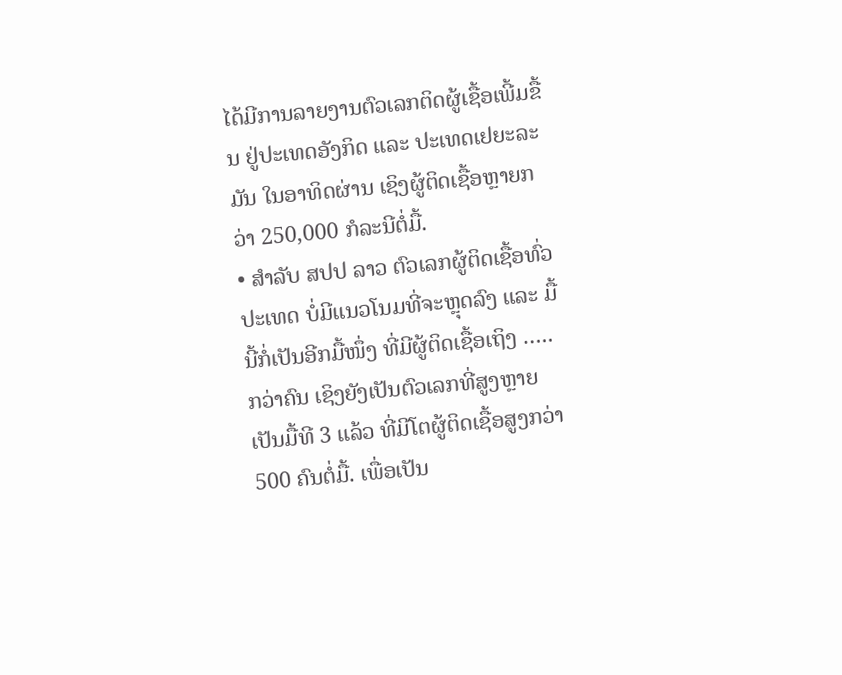ໄດ້ມີການລາຍງານຕົວເລກຕິດຜູ້ເຊື້ອເພີ້ມຂື້ນ ຢູ່ປະເທດອັງກິດ ແລະ ປະເທດເຢຍະລະມັນ ໃນອາທິດຜ່ານ ເຊິງຜູ້ຕິດເຊື້ອຫຼາຍກວ່າ 250,000 ກໍລະນີຕໍ່ມື້.
• ສໍາລັບ ສປປ ລາວ ຕົວເລກຜູ້ຕິດເຊື້ອທົ່ວປະເທດ ບໍ່ມີແນວໂນມທີ່ຈະຫຼຸດລົງ ແລະ ມື້ນີ້ກໍ່ເປັນອີກມື້ໜຶ່ງ ທີ່ມີຜູ້ຕິດເຊື້ອເຖິງ ….. ກວ່າຄົນ ເຊິງຍັງເປັນຕົວເລກທີ່ສູງຫຼາຍ ເປັນມື້ທີ 3 ແລ້ວ ທີ່ມີໂຕຜູ້ຕິດເຊື້ອສູງກວ່າ 500 ຄົນຕໍ່ມື້. ເພື່ອເປັນ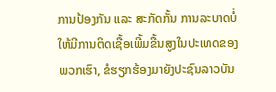ການປ້ອງກັນ ແລະ ສະກັດກັ້ນ ການລະບາດບໍ່ໃຫ້ມີການຕິດເຊື້ອເພີ້ມຂື້ນສູງໃນປະເທດຂອງພວກເຮົາ, ຂໍຮຽກຮ້ອງມາຍັງປະຊົນລາວບັນ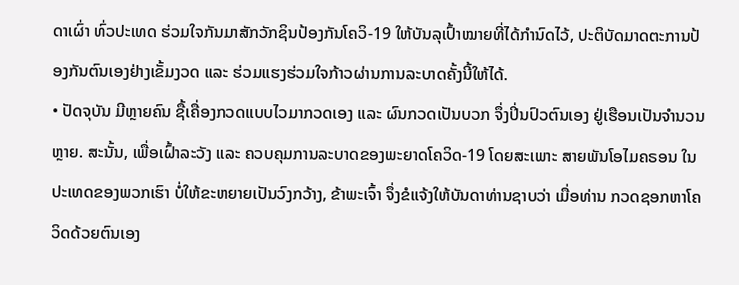ດາເຜົ່າ ທົ່ວປະເທດ ຮ່ວມໃຈກັນມາສັກວັກຊິນປ້ອງກັນໂຄວິ-19 ໃຫ້ບັນລຸເປົ້າໝາຍທີ່ໄດ້ກໍານົດໄວ້, ປະຕິບັດມາດຕະການປ້ອງກັນຕົນເອງຢ່າງເຂັ້ມງວດ ແລະ ຮ່ວມແຮງຮ່ວມໃຈກ້າວຜ່ານການລະບາດຄັ້ງນີ້ໃຫ້ໄດ້.
• ປັດຈຸບັນ ມີຫຼາຍຄົນ ຊື້ເຄື່ອງກວດແບບໄວມາກວດເອງ ແລະ ຜົນກວດເປັນບວກ ຈຶ່ງປິ່ນປົວຕົນເອງ ຢູ່ເຮືອນເປັນຈຳນວນຫຼາຍ. ສະນັ້ນ, ເພື່ອເຝົ້າລະວັງ ແລະ ຄວບຄຸມການລະບາດຂອງພະຍາດໂຄວິດ-19 ໂດຍສະເພາະ ສາຍພັນໂອໄມຄຣອນ ໃນປະເທດຂອງພວກເຮົາ ບໍ່ໃຫ້ຂະຫຍາຍເປັນວົງກວ້າງ, ຂ້າພະເຈົ້າ ຈຶ່ງຂໍແຈ້ງໃຫ້ບັນດາທ່ານຊາບວ່າ ເມື່ອທ່ານ ກວດຊອກຫາໂຄວິດດ້ວຍຕົນເອງ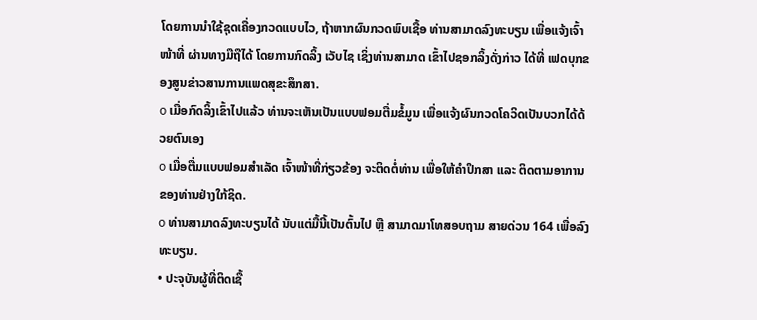ໂດຍການນຳໃຊ້ຊຸດເຄື່ອງກວດແບບໄວ, ຖ້າຫາກຜົນກວດພົບເຊື້ອ ທ່ານສາມາດລົງທະບຽນ ເພື່ອແຈ້ງເຈົ້າໜ້າທີ່ ຜ່ານທາງມືຖືໄດ້ ໂດຍການກົດລິ້ງ ເວັບໄຊ ເຊິ່ງທ່ານສາມາດ ເຂົ້າໄປຊອກລິ້ງດັ່ງກ່າວ ໄດ້ທີ່ ເຟດບຸກຂອງສູນຂ່າວສານການແພດສຸຂະສຶກສາ.
o ເມື່ອກົດລິ້ງເຂົ້າໄປແລ້ວ ທ່ານຈະເຫັນເປັນແບບຟອມຕື່ມຂໍ້ມູນ ເພື່ອແຈ້ງຜົນກວດໂຄວິດເປັນບວກໄດ້ດ້ວຍຕົນເອງ
o ເມື່ອຕື່ມແບບຟອມສຳເລັດ ເຈົ້າໜ້າທີ່ກ່ຽວຂ້ອງ ຈະຕິດຕໍ່ທ່ານ ເພື່ອໃຫ້ຄຳປຶກສາ ແລະ ຕິດຕາມອາການຂອງທ່ານຢ່າງໃກ້ຊິດ.
o ທ່ານສາມາດລົງທະບຽນໄດ້ ນັບແຕ່ມື້ນີ້ເປັນຕົ້ນໄປ ຫຼື ສາມາດມາໂທສອບຖາມ ສາຍດ່ວນ 164 ເພື່ອລົງທະບຽນ.
• ປະຈຸບັນຜູ້ທີ່ຕິດເຊື້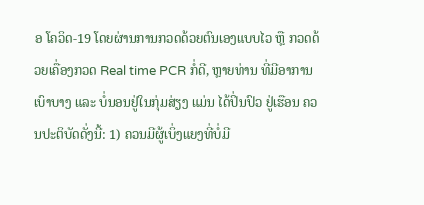ອ ໂຄວິດ-19 ໂດຍຜ່ານການກວດດ້ວຍຕົນເອງແບບໄວ ຫຼື ກວດດ້ວຍເຄື່ອງກວດ Real time PCR ກໍ່ດີ, ຫຼາຍທ່ານ ທີ່ມີອາການເບົາບາງ ແລະ ບໍ່ນອນຢູ່ໃນກຸ່ມສ່ຽງ ແມ່ນ ໄດ້ປິ່ນປົວ ຢູ່ເຮືອນ ຄວນປະຕິບັດດັ່ງນີ້: 1) ຄວນມີຜູ້ເບິ່ງແຍງທີ່ບໍ່ມີ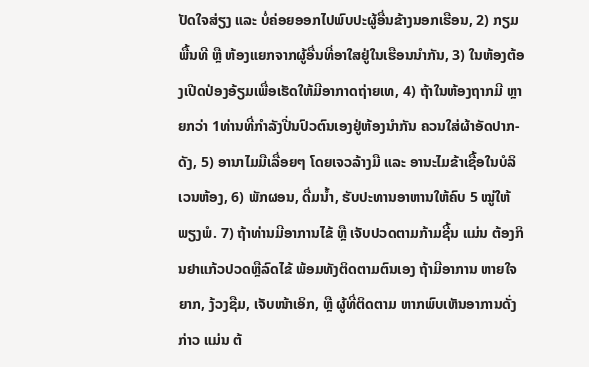ປັດໃຈສ່ຽງ ແລະ ບໍ່ຄ່ອຍອອກໄປພົບປະຜູ້ອື່ນຂ້າງນອກເຮືອນ, 2) ກຽມພື້ນທີ ຫຼື ຫ້ອງແຍກຈາກຜູ້ອື່ນທີ່ອາໃສຢູ່ໃນເຮືອນນໍາກັນ, 3) ໃນຫ້ອງຕ້ອງເປີດປ່ອງອ້ຽມເພື່ອເຮັດໃຫ້ມີອາກາດຖ່າຍເທ, 4) ຖ້າໃນຫ້ອງຖາກມີ ຫຼາຍກວ່າ 1ທ່ານທີ່ກໍາລັງປີ່ນປົວຕົນເອງຢູ່ຫ້ອງນໍາກັນ ຄວນໃສ່ຜ້າອັດປາກ-ດັງ, 5) ອານາໄມມືເລື່ອຍໆ ໂດຍເຈວລ້າງມື ແລະ ອານະໄມຂ້າເຊື້ອໃນບໍລິເວນຫ້ອງ, 6) ພັກຜອນ, ດື່ມນໍ້າ, ຮັບປະທານອາຫານໃຫ້ຄົບ 5 ໝູ່ໃຫ້ພຽງພໍ. 7) ຖ້າທ່ານມີອາການໄຂ້ ຫຼື ເຈັບປວດຕາມກ້າມຊີ້ນ ແມ່ນ ຕ້ອງກິນຢາແກ້ວປວດຫຼືລົດໄຂ້ ພ້ອມທັງຕິດຕາມຕົນເອງ ຖ້າມີອາການ ຫາຍໃຈຍາກ, ງ້ວງຊືມ, ເຈັບໜ້າເອິກ, ຫຼື ຜູ້ທີ່ຕິດຕາມ ຫາກພົບເຫັນອາການດັ່ງກ່າວ ແມ່ນ ຕ້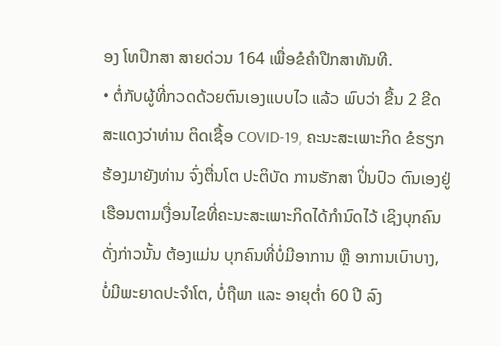ອງ ໂທປຶກສາ ສາຍດ່ວນ 164 ເພື່ອຂໍຄໍາປືກສາທັນທີ.
• ຕໍ່ກັບຜູ້ທີ່ກວດດ້ວຍຕົນເອງແບບໄວ ແລ້ວ ພົບວ່າ ຂື້ນ 2 ຂີດ ສະແດງວ່າທ່ານ ຕິດເຊື້ອ COVID-19, ຄະນະສະເພາະກິດ ຂໍຮຽກຮ້ອງມາຍັງທ່ານ ຈົ່ງຕື່ນໂຕ ປະຕິບັດ ການຮັກສາ ປິ່ນປົວ ຕົນເອງຢູ່ເຮືອນຕາມເງື່ອນໄຂທີ່ຄະນະສະເພາະກິດໄດ້ກໍານົດໄວ້ ເຊິງບຸກຄົນດັ່ງກ່າວນັ້ນ ຕ້ອງແມ່ນ ບຸກຄົນທີ່ບໍ່ມີອາການ ຫຼື ອາການເບົາບາງ, ບໍ່ມີພະຍາດປະຈໍາໂຕ, ບໍ່ຖືພາ ແລະ ອາຍຸຕໍ່າ 60 ປີ ລົງ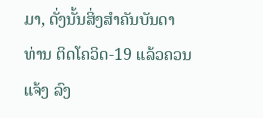ມາ, ດັ່ງນັ້ນສິ່ງສໍາຄັນບັນດາທ່ານ ຕິດໂຄວິດ-19 ແລ້ວຄວນແຈ້ງ ລົງ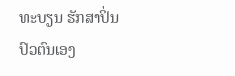ທະບຽນ ຮັກສາປິ່ນປົວຕົນເອງ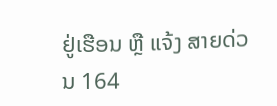ຢູ່ເຮືອນ ຫຼື ແຈ້ງ ສາຍດ່ວນ 164